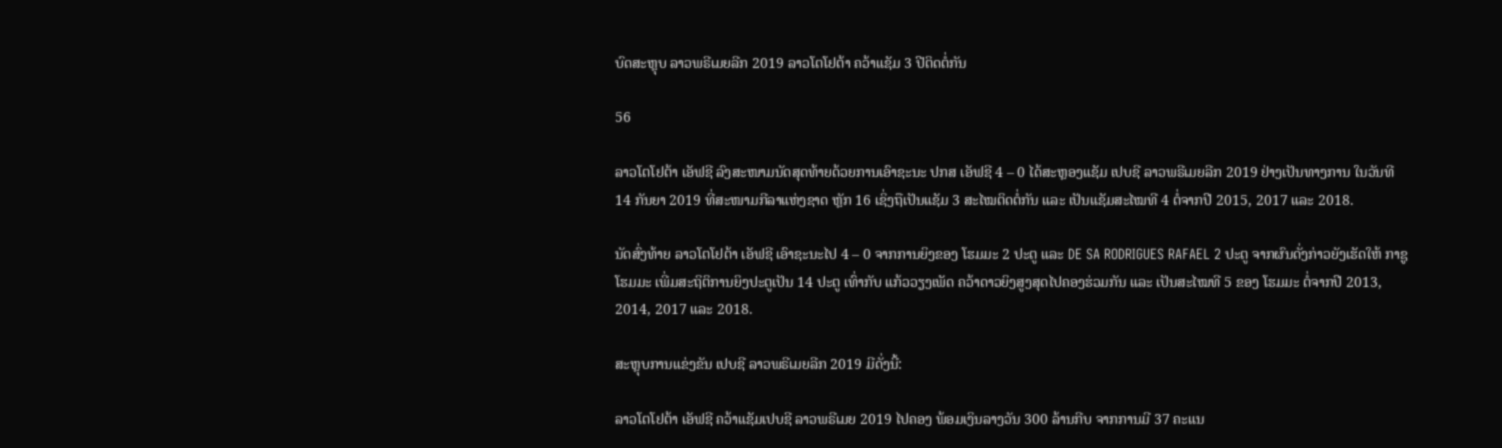ບົດສະຫຼຸບ ລາວພຣີເມຍລີກ 2019 ລາວໂຕໂຢຕ້າ ຄວ້າແຊັມ 3 ປີຕິດຕໍ່ກັນ

56

ລາວໂຕໂຢຕ້າ ເອັຟຊີ ລົງສະໜາມນັດສຸດທ້າຍດ້ວຍການເອົາຊະນະ ປກສ ເອັຟຊີ 4 – 0 ໄດ້ສະຫຼອງແຊັມ ເປບຊີ ລາວພຣີເມຍລີກ 2019 ຢ່າງເປັນທາງການ ໃນວັນທີ 14 ກັນຍາ 2019 ທີ່ສະໜາມກີລາແຫ່ງຊາດ ຫຼັກ 16 ເຊິ່ງຖືເປັນແຊັມ 3 ສະໄໝຕິດຕໍ່ກັນ ແລະ ເປັນແຊັມສະໄໝທີ 4 ຕໍ່ຈາກປີ 2015, 2017 ແລະ 2018.

ນັດສົ່ງທ້າຍ ລາວໂຕໂຢຕ້າ ເອັຟຊີ ເອົາຊະນະໄປ 4 – 0 ຈາກການຍິງຂອງ ໂຮມມະ 2 ປະຕູ ແລະ DE SA RODRIGUES RAFAEL 2 ປະຕູ ຈາກຜົນດັ່ງກ່າວຍັງເຮັດໃຫ້ ກາຊູ ໂຮມມະ ເພີ່ມສະຖິຕິການຍິງປະຕູເປັນ 14 ປະຕູ ເທົ່າກັບ ແກ້ວວຽງເພັດ ຄວ້າດາວຍິງສູງສຸດໄປຄອງຮ່ວມກັນ ແລະ ເປັນສະໄໝທີ 5 ຂອງ ໂຮມມະ ຕໍ່ຈາກປີ 2013, 2014, 2017 ແລະ 2018.

ສະຫຼຸບການແຂ່ງຂັນ ເປບຊີ ລາວພຣີເມຍລີກ 2019 ມີດັ່ງນີ້:

ລາວໂຕໂຢຕ້າ ເອັຟຊີ ຄວ້າແຊັມເປບຊີ ລາວພຣີເມຍ 2019 ໄປຄອງ ພ້ອມເງິນລາງວັນ 300 ລ້ານກີບ ຈາກການມີ 37 ຄະແນ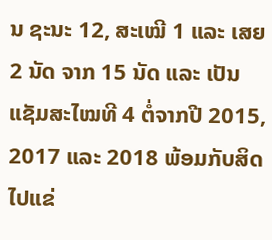ນ ຊະນະ 12, ສະເໝີ 1 ແລະ ເສຍ 2 ນັດ ຈາກ 15 ນັດ ແລະ ເປັນແຊັມສະໄໝທີ 4 ຕໍ່ຈາກປີ 2015, 2017 ແລະ 2018 ພ້ອມກັບສິດໄປແຂ່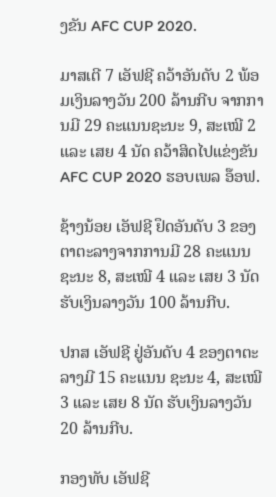ງຂັນ AFC CUP 2020.

ມາສເຕີ 7 ເອັຟຊີ ຄວ້າອັນດັບ 2 ພ້ອມເງິນລາງວັນ 200 ລ້ານກີບ ຈາກການມີ 29 ຄະແນນຊະນະ 9, ສະເໝີ 2 ແລະ ເສຍ 4 ນັດ ຄວ້າສິດໄປແຂ່ງຂັນ AFC CUP 2020 ຮອບເພລ ອ໊ອຟ.

ຊ້າງນ້ອຍ ເອັຟຊີ ຢຶດອັນດັບ 3 ຂອງຕາຕະລາງຈາກການມີ 28 ຄະແນນ ຊະນະ 8, ສະເໝີ 4 ແລະ ເສຍ 3 ນັດ ຮັບເງິນລາງວັນ 100 ລ້ານກີບ.

ປກສ ເອັຟຊີ ຢູ່ອັນດັບ 4 ຂອງຕາຕະລາງມີ 15 ຄະແນນ ຊະນະ 4, ສະເໝີ 3 ແລະ ເສຍ 8 ນັດ ຮັບເງິນລາງວັນ 20 ລ້ານກີບ.

ກອງທັບ ເອັຟຊີ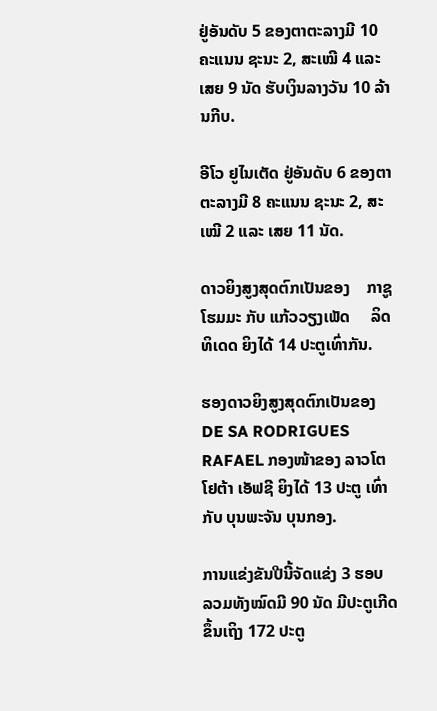ຢູ່ອັນດັບ 5 ຂອງຕາຕະລາງມີ 10 ຄະແນນ ຊະນະ 2, ສະເໝີ 4 ແລະ ເສຍ 9 ນັດ ຮັບເງິນລາງວັນ 10 ລ້ານກີບ.

ອີໂວ ຢູໄນເຕັດ ຢູ່ອັນດັບ 6 ຂອງຕາຕະລາງມີ 8 ຄະແນນ ຊະນະ 2, ສະເໝີ 2 ແລະ ເສຍ 11 ນັດ.

ດາວຍິງສູງສຸດຕົກເປັນຂອງ    ກາຊູ ໂຮມມະ ກັບ ແກ້ວວຽງເພັດ     ລິດທິເດດ ຍິງໄດ້ 14 ປະຕູເທົ່າກັນ.

ຮອງດາວຍິງສູງສຸດຕົກເປັນຂອງ DE SA RODRIGUES RAFAEL ກອງໜ້າຂອງ ລາວໂຕໂຢຕ້າ ເອັຟຊີ ຍິງໄດ້ 13 ປະຕູ ເທົ່າກັບ ບຸນພະຈັນ ບຸນກອງ.

ການແຂ່ງຂັນປີນີ້ຈັດແຂ່ງ 3 ຮອບ ລວມທັງໝົດມີ 90 ນັດ ມີປະຕູເກີດຂຶ້ນເຖິງ 172 ປະຕູ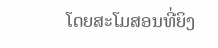ໂດຍສະໂມສອນທີ່ຍິງ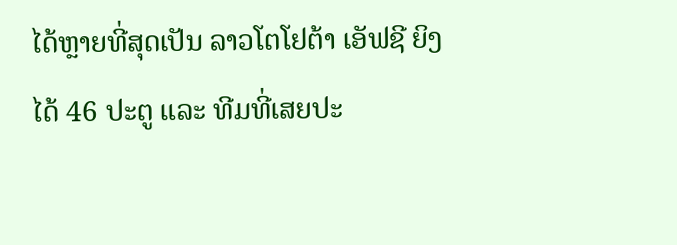ໄດ້ຫຼາຍທີ່ສຸດເປັນ ລາວໂຕໂຢຕ້າ ເອັຟຊີ ຍິງໄດ້ 46 ປະຕູ ແລະ ທີມທີ່ເສຍປະ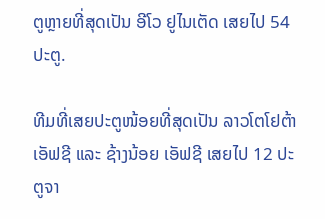ຕູຫຼາຍທີ່ສຸດເປັນ ອີໂວ ຢູໄນເຕັດ ເສຍໄປ 54 ປະຕູ.

ທີມທີ່ເສຍປະຕູໜ້ອຍທີ່ສຸດເປັນ ລາວໂຕໂຢຕ້າ ເອັຟຊີ ແລະ ຊ້າງນ້ອຍ ເອັຟຊີ ເສຍໄປ 12 ປະຕູຈາ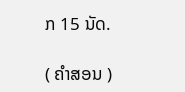ກ 15 ນັດ.

( ຄໍາສອນ )